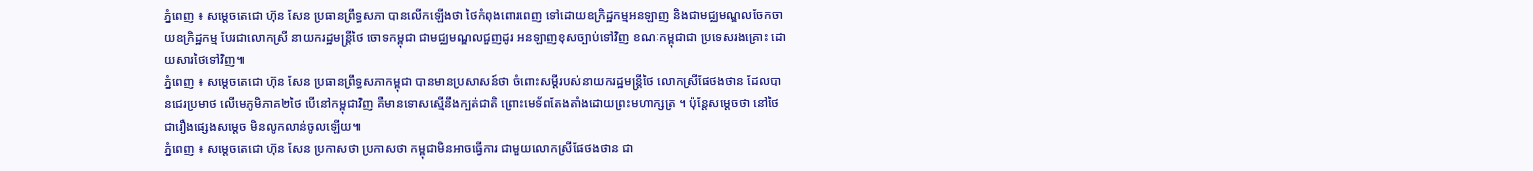ភ្នំពេញ ៖ សម្ដេចតេជោ ហ៊ុន សែន ប្រធានព្រឹទ្ធសភា បានលើកឡើងថា ថៃកំពុងពោរពេញ ទៅដោយឧក្រិដ្ឋកម្មអនឡាញ និងជាមជ្ឈមណ្ឌលចែកចាយឧក្រិដ្ឋកម្ម បែរជាលោកស្រី នាយករដ្ឋមន្រ្ដីថៃ ចោទកម្ពុជា ជាមជ្ឈមណ្ឌលជួញដូរ អនឡាញខុសច្បាប់ទៅវិញ ខណៈកម្ពុជាជា ប្រទេសរងគ្រោះ ដោយសារថៃទៅវិញ៕
ភ្នំពេញ ៖ សម្ដេចតេជោ ហ៊ុន សែន ប្រធានព្រឹទ្ធសភាកម្ពុជា បានមានប្រសាសន៍ថា ចំពោះសម្ដីរបស់នាយករដ្ឋមន្ត្រីថៃ លោកស្រីផែថងថាន ដែលបានជេរប្រមាថ លើមេភូមិភាគ២ថៃ បើនៅកម្ពុជាវិញ គឺមានទោសស្មើនឹងក្បត់ជាតិ ព្រោះមេទ័ពតែងតាំងដោយព្រះមហាក្សត្រ ។ ប៉ុន្តែសម្តេចថា នៅថៃ ជារឿងផ្សេងសម្ដេច មិនលូកលាន់ចូលឡើយ៕
ភ្នំពេញ ៖ សម្ដេចតេជោ ហ៊ុន សែន ប្រកាសថា ប្រកាសថា កម្ពុជាមិនអាចធ្វើការ ជាមួយលោកស្រីផែថងថាន ជា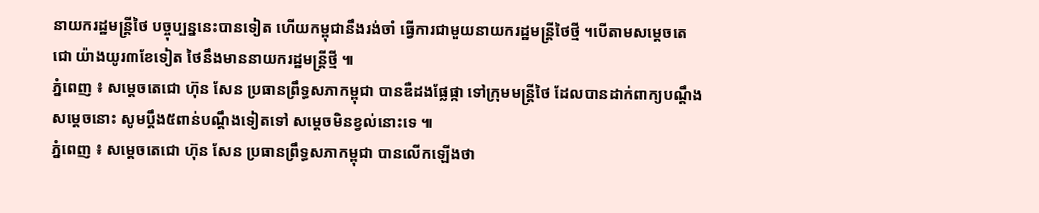នាយករដ្ឋមន្រ្ដីថៃ បច្ចុប្បន្ននេះបានទៀត ហើយកម្ពុជានឹងរង់ចាំ ធ្វើការជាមួយនាយករដ្ឋមន្រ្ដីថៃថ្មី ។បើតាមសម្តេចតេជោ យ៉ាងយូរ៣ខែទៀត ថៃនឹងមាននាយករដ្ឋមន្រ្តីថ្មី ៕
ភ្នំពេញ ៖ សម្តេចតេជោ ហ៊ុន សែន ប្រធានព្រឹទ្ធសភាកម្ពុជា បានឌឺដងផ្លែផ្កា ទៅក្រុមមន្រ្តីថៃ ដែលបានដាក់ពាក្យបណ្តឹង សម្តេចនោះ សូមប្តឹង៥ពាន់បណ្តឹងទៀតទៅ សម្តេចមិនខ្វល់នោះទេ ៕
ភ្នំពេញ ៖ សម្តេចតេជោ ហ៊ុន សែន ប្រធានព្រឹទ្ធសភាកម្ពុជា បានលើកឡើងថា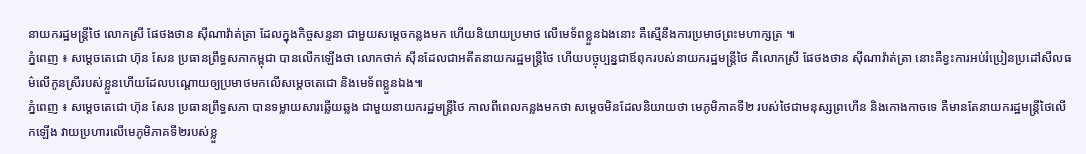នាយករដ្ឋមន្រ្តីថៃ លោកស្រី ផែថងថាន ស៊ីណាវ៉ាត់ត្រា ដែលក្នុងកិច្ចសន្ទនា ជាមួយសម្តេចកន្លងមក ហើយនិយាយប្រមាថ លើមេទ័ពខ្លួនឯងនោះ គឺស្មើនឹងការប្រមាថព្រះមហាក្សត្រ ៕
ភ្នំពេញ ៖ សម្តេចតេជោ ហ៊ុន សែន ប្រធានព្រឹទ្ធសភាកម្ពុជា បានលើកឡើងថា លោកថាក់ ស៊ីនដែលជាអតីតនាយករដ្ឋមន្រ្តីថៃ ហើយបច្ចុប្បន្នជាឪពុករបស់នាយករដ្ឋមន្រ្តីថៃ គឺលោកស្រី ផែថងថាន ស៊ីណាវ៉ាត់ត្រា នោះគឺខ្វះការអប់រំប្រៀនប្រដៅសីលធម៌លើកូនស្រីរបស់ខ្លួនហើយដែលបណ្តោយឲ្យប្រមាថមកលើសម្តេចតេជោ និងមេទ័ពខ្លួនឯង៕
ភ្នំពេញ ៖ សម្តេចតេជោ ហ៊ុន សែន ប្រធានព្រឹទ្ធសភា បានទម្លាយសារឆ្លើយឆ្លង ជាមួយនាយករដ្ឋមន្រ្តីថៃ កាលពីពេលកន្លងមកថា សម្តេចមិនដែលនិយាយថា មេភូមិភាគទី២ របស់ថៃជាមនុស្សព្រហើន និងកោងកាចទេ គឺមានតែនាយករដ្ឋមន្រ្តីថៃលើកឡើង វាយប្រហារលើមេភូមិភាគទី២របស់ខ្លួ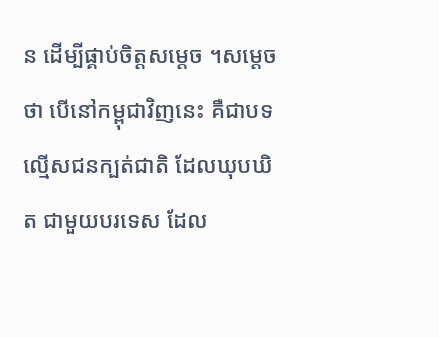ន ដើម្បីផ្គាប់ចិត្តសម្តេច ។សម្តេចថា បើនៅកម្ពុជាវិញនេះ គឺជាបទល្មើសជនក្បត់ជាតិ ដែលឃុបឃិត ជាមួយបរទេស ដែល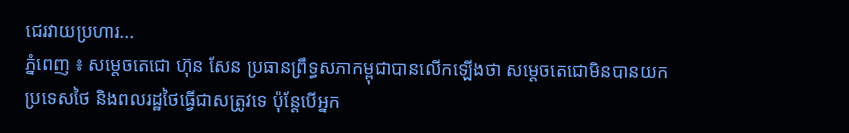ជេរវាយប្រហារ...
ភ្នំពេញ ៖ សម្តេចតេជោ ហ៊ុន សែន ប្រធានព្រឹទ្ធសភាកម្ពុជាបានលើកឡើងថា សម្តេចតេជោមិនបានយកប្រទេសថៃ និងពលរដ្ឋថៃធ្វើជាសត្រូវទេ ប៉ុន្តែបើអ្នក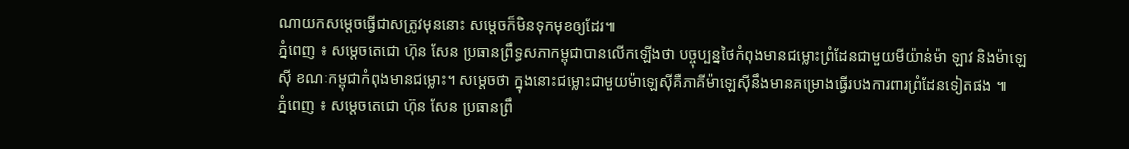ណាយកសម្តេចធ្វើជាសត្រូវមុននោះ សម្តេចក៏មិនទុកមុខឲ្យដែរ៕
ភ្នំពេញ ៖ សម្តេចតេជោ ហ៊ុន សែន ប្រធានព្រឹទ្ធសភាកម្ពុជាបានលើកឡើងថា បច្ចុប្បន្នថៃកំពុងមានជម្លោះព្រំដែនជាមួយមីយ៉ាន់ម៉ា ឡាវ និងម៉ាឡេស៊ី ខណៈកម្ពុជាកំពុងមានជម្លោះ។ សម្តេចថា ក្នុងនោះជម្លោះជាមួយម៉ាឡេស៊ីគឺភាគីម៉ាឡេស៊ីនឹងមានគម្រោងធ្វើរបងការពារព្រំដែនទៀតផង ៕
ភ្នំពេញ ៖ សម្តេចតេជោ ហ៊ុន សែន ប្រធានព្រឹ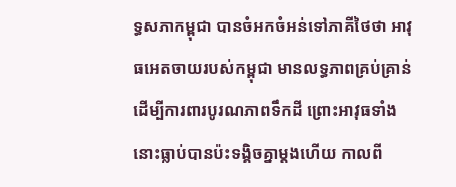ទ្ធសភាកម្ពុជា បានចំអកចំអន់ទៅភាគីថៃថា អាវុធអេតចាយរបស់កម្ពុជា មានលទ្ធភាពគ្រប់គ្រាន់ ដើម្បីការពារបូរណភាពទឹកដី ព្រោះអាវុធទាំងនោះធ្លាប់បានប៉ះទង្គិចគ្នាម្តងហើយ កាលពី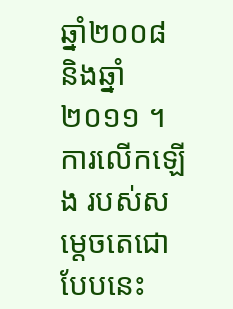ឆ្នាំ២០០៨ និងឆ្នាំ២០១១ ។ ការលើកឡើង របស់សម្តេចតេជោបែបនេះ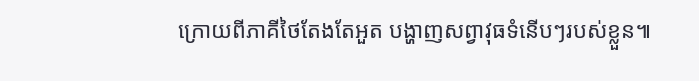ក្រោយពីភាគីថៃតែងតែអួត បង្ហាញសព្វាវុធទំនើបៗរបស់ខ្លួន៕